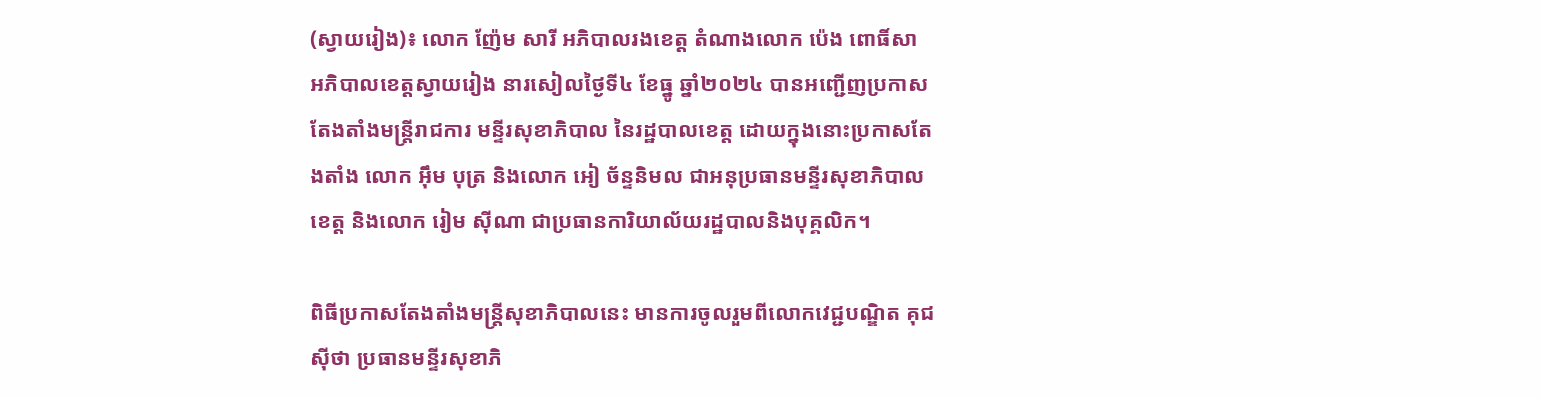(ស្វាយរៀង)៖ លោក ញ៉ែម សារី អភិបាលរងខេត្ត តំណាងលោក ប៉េង ពោធិ៍សា អភិបាលខេត្តស្វាយរៀង នារសៀលថ្ងៃទី៤ ខែធ្នូ ឆ្នាំ២០២៤ បានអញ្ជើញប្រកាសតែងតាំងមន្ត្រីរាជការ មន្ទីរសុខាភិបាល នៃរដ្ឋបាលខេត្ត ដោយក្នុងនោះប្រកាសតែងតាំង លោក អ៊ឹម បុត្រ និងលោក អៀ ច័ន្ទនិមល ជាអនុប្រធានមន្ទីរសុខាភិបាលខេត្ត និងលោក រៀម ស៊ីណា ជាប្រធានការិយាល័យរដ្ឋបាលនិងបុគ្គលិក។

ពិធីប្រកាសតែងតាំងមន្ត្រីសុខាភិបាលនេះ មានការចូលរួមពីលោកវេជ្ជបណ្ឌិត គុជ ស៊ីថា ប្រធានមន្ទីរសុខាភិ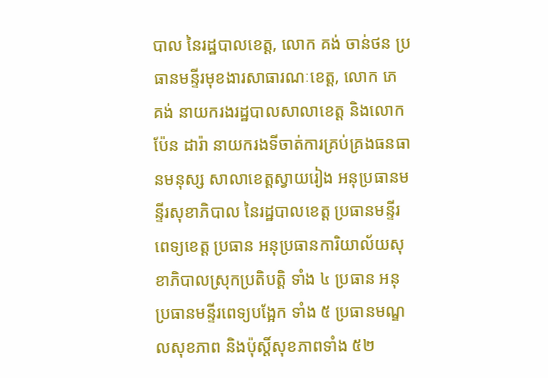បាល នៃរដ្ឋបាលខេត្ត, លោក គង់ ចាន់ថន ប្រធានមន្ទីរមុខងារសាធារណៈខេត្ត, លោក ភេ គង់ នាយករងរដ្ឋបាលសាលាខេត្ត និងលោក ប៉ែន ដារ៉ា នាយករងទីចាត់ការគ្រប់គ្រងធនធានមនុស្ស សាលាខេត្តស្វាយរៀង អនុប្រធានមន្ទីរសុខាភិបាល នៃរដ្ឋបាលខេត្ត ប្រធានមន្ទីរពេទ្យខេត្ត ប្រធាន អនុប្រធានការិយាល័យសុខាភិបាលស្រុកប្រតិបត្តិ ទាំង ៤ ប្រធាន អនុប្រធានមន្ទីរពេទ្យបង្អែក ទាំង ៥ ប្រធានមណ្ឌលសុខភាព និងប៉ុស្តិ៍សុខភាពទាំង ៥២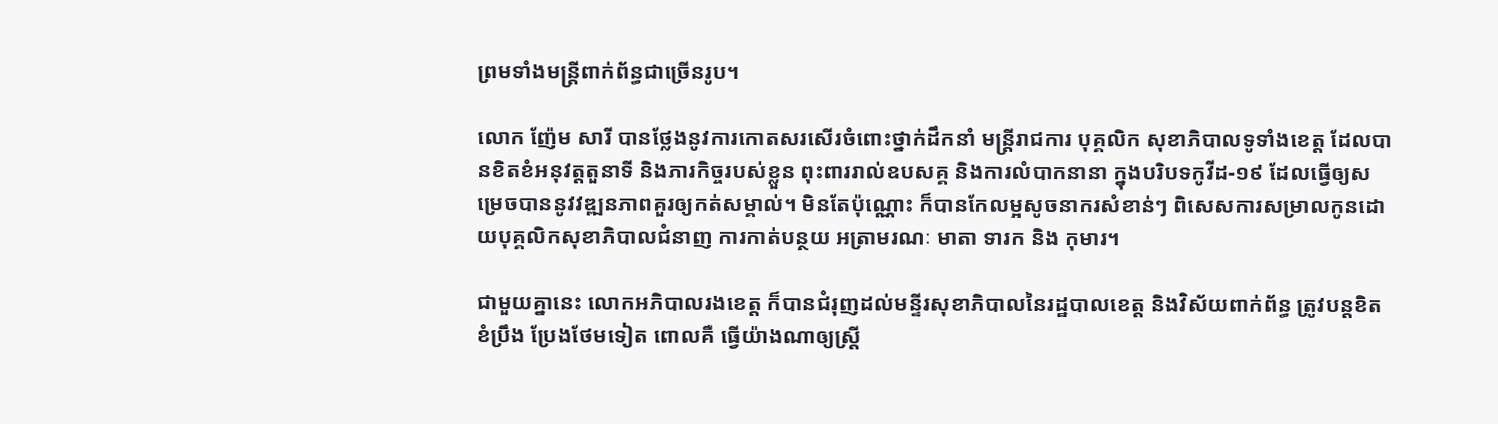ព្រមទាំងមន្ត្រីពាក់ព័ន្ធជាច្រើនរូប។

លោក ញ៉ែម សារី បានថ្លែងនូវការកោតសរសើរចំពោះថ្នាក់ដឹកនាំ មន្ត្រីរាជការ បុគ្គលិក សុខាភិបាលទូទាំងខេត្ត ដែលបានខិតខំអនុវត្តតួនាទី និងភារកិច្ចរបស់ខ្លួន ពុះពាររាល់ឧបសគ្គ និងការលំបាកនានា ក្នុងបរិបទកូវីដ-១៩ ដែលធ្វើឲ្យសម្រេចបាននូវវឌ្ឍនភាពគួរឲ្យកត់សម្គាល់។ មិនតែប៉ុណ្ណោះ ក៏បានកែលម្អសូចនាករសំខាន់ៗ ពិសេសការសម្រាលកូនដោយបុគ្គលិកសុខាភិបាលជំនាញ ការកាត់បន្ថយ អត្រាមរណៈ មាតា ទារក និង កុមារ។

ជាមួយគ្នានេះ លោកអភិបាលរងខេត្ត ក៏បានជំរុញដល់មន្ទីរសុខាភិបាលនៃរដ្ឋបាលខេត្ត និងវិស័យពាក់ព័ន្ធ ត្រូវបន្តខិតខំប្រឹង ប្រែងថែមទៀត ពោលគឺ ធ្វើយ៉ាងណាឲ្យស្ត្រី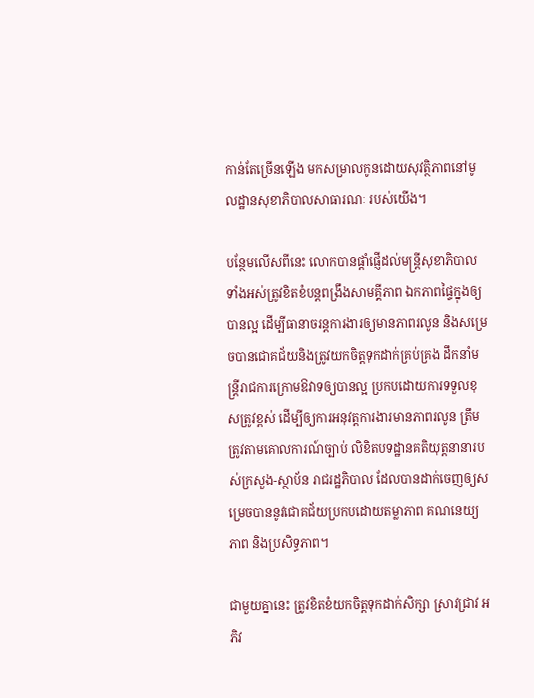កាន់តែច្រើនឡើង មកសម្រាលកូនដោយសុវត្ថិភាពនៅមូលដ្ឋានសុខាភិបាលសាធារណៈ របស់យើង។

បន្ថែមលើសពីនេះ លោកបានផ្តាំផ្ញើដល់មន្ត្រីសុខាភិបាលទាំងអស់ត្រូវខិតខំបន្តពង្រឹងសាមគ្គីភាព ឯកភាពផ្ទៃក្នុងឲ្យបានល្អ ដើម្បីធានាចរន្តការងារឲ្យមានភាពរលូន និងសម្រេចបានជោគជ័យនិងត្រូវយកចិត្តទុកដាក់គ្រប់គ្រង ដឹកនាំមន្ត្រីរាជការក្រោមឱវាទឲ្យបានល្អ ប្រកបដោយការទទួលខុសត្រូវខ្ពស់ ដើម្បីឲ្យការអនុវត្តការងារមានភាពរលូន ត្រឹមត្រូវតាមគោលការណ៍ច្បាប់ លិខិតបទដ្ឋានគតិយុត្តនានារបស់ក្រសួង-ស្ថាប័ន រាជរដ្ឋភិបាល ដែលបានដាក់ចេញឲ្យសម្រេចបាននូវជោគជ័យប្រកបដោយតម្លាភាព គណនេយ្យភាព និងប្រសិទ្ធភាព។

ជាមួយគ្នានេះ ត្រូវខិតខំយកចិត្តទុកដាក់សិក្សា ស្រាវជ្រាវ អភិវ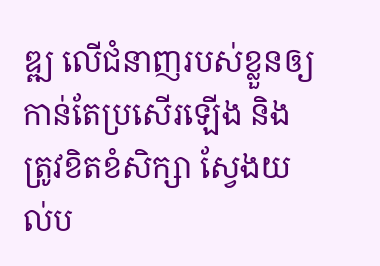ឌ្ឍ លើជំនាញរបស់ខ្លួនឲ្យកាន់តែប្រសើរឡើង និងត្រូវខិតខំសិក្សា ស្វែងយល់ប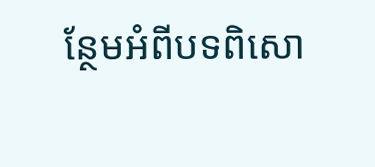ន្ថែមអំពីបទពិសោ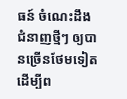ធន៍ ចំណេះដឹង ជំនាញថ្មីៗ ឲ្យបានច្រើនថែមទៀត ដើម្បីព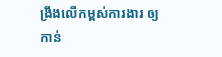ង្រឹងលើកម្ពស់ការងារ ឲ្យកាន់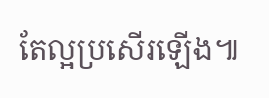តែល្អប្រសើរឡើង៕